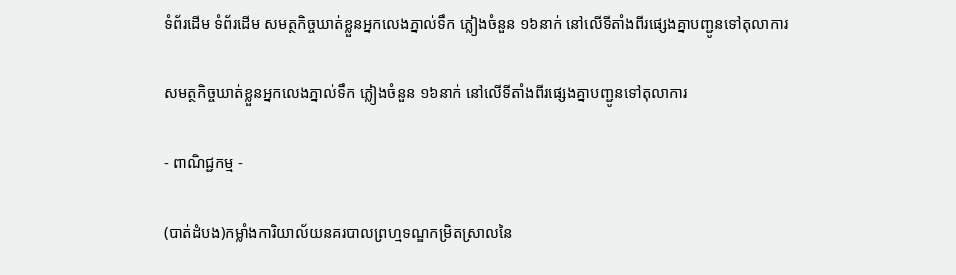ទំព័រដើម ទំព័រដើម សមត្ថកិច្ចឃាត់ខ្លួនអ្នកលេងភ្នាល់ទឹក ភ្លៀងចំនួន ១៦នាក់ នៅលើទីតាំងពីរផ្សេងគ្នាបញ្ជូនទៅតុលាការ

សមត្ថកិច្ចឃាត់ខ្លួនអ្នកលេងភ្នាល់ទឹក ភ្លៀងចំនួន ១៦នាក់ នៅលើទីតាំងពីរផ្សេងគ្នាបញ្ជូនទៅតុលាការ

- ពាណិជ្ជកម្ម -

(បាត់ដំបង)កម្លាំងការិយាល័យនគរបាលព្រហ្មទណ្ឌកម្រិតស្រាលនៃ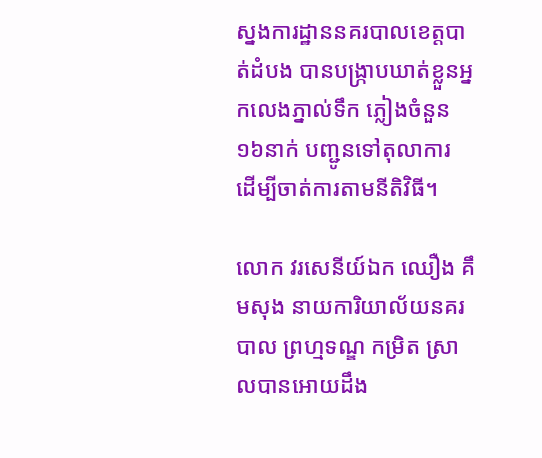ស្នងការដ្ឋាននគរបាលខេត្តបាត់ដំបង បានបង្ក្រាបឃាត់ខ្លួនអ្នកលេងភ្នាល់ទឹក ភ្លៀងចំនួន ១៦នាក់ បញ្ជូនទៅតុលាការ ដើម្បីចាត់ការតាមនីតិវិធី។

លោក វរសេនីយ៍ឯក ឈឿង គឹមសុង នាយការិយាល័យនគរបាល ព្រហ្មទណ្ឌ កម្រិត ស្រាលបានអោយដឹង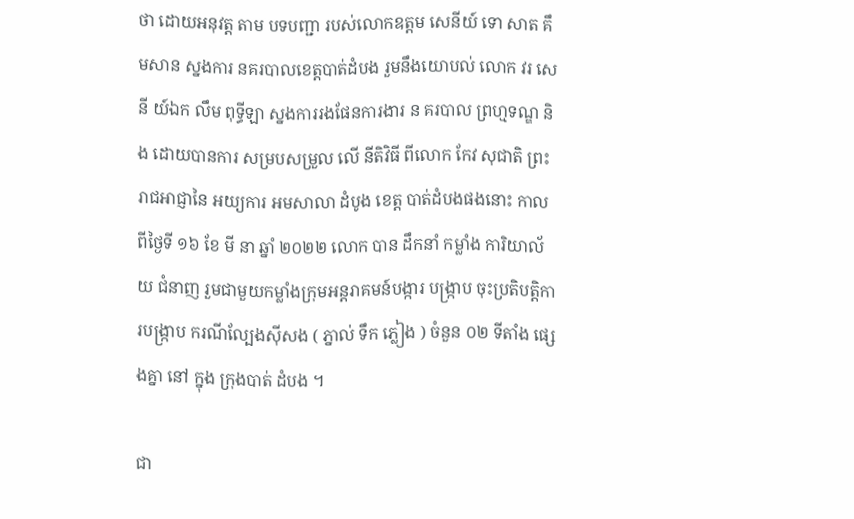ថា ដោយអនុវត្ត តាម បទបញ្ជា របស់លោកឧត្ដម សេនីយ៍ ទោ សាត គឹមសាន ស្នងការ នគរបាលខេត្តបាត់ដំបង រួមនឹងយោបល់ លោក វរ សេ នី យ៍ឯក លឹម ពុទ្ធីឡា ស្នងការរងផែនការងារ ន គរបាល ព្រហ្មទណ្ឌ និង ដោយបានការ សម្របសម្រួល លេី នីតិវិធី ពីលោក កែវ សុជាតិ ព្រះរាជអាជ្ញានៃ អយ្យការ អមសាលា ដំបូង ខេត្ត បាត់ដំបងផងនោះ កាលពីថ្ងៃទី ១៦ ខែ មី នា ឆ្នាំ ២០២២ លោក បាន ដឹកនាំ កម្លាំង ការិយាល័យ ជំនាញ រួមជាមួយកម្លាំងក្រុមអន្តរាគមន៍បង្ការ បង្ក្រាប ចុះប្រតិបត្តិការបង្ក្រាប ករណីល្បែងស៊ីសង ( ភ្នាល់ ទឹក ភ្លៀង ) ចំនួន ០២ ទីតាំង ផ្សេងគ្នា នៅ ក្នុង ក្រុងបាត់ ដំបង ។

ជា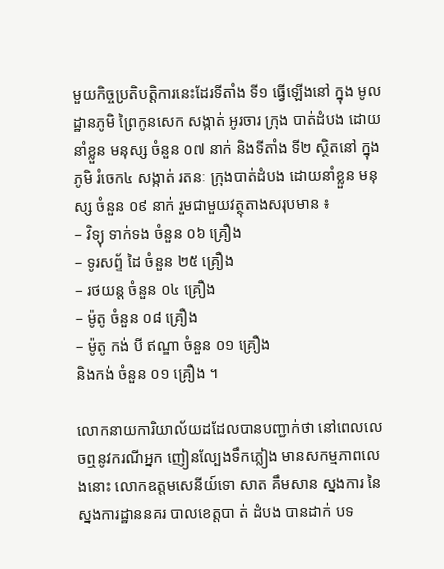មួយកិច្ចប្រតិបត្តិការនេះដែរទីតាំង ទី១ ធ្វើឡើងនៅ ក្នុង មូលដ្ឋានភូមិ ព្រៃកូនសេក សង្កាត់ អូរចារ ក្រុង បាត់ដំបង ដោយនាំខ្លួន មនុស្ស ចំនួន ០៧ នាក់ និងទីតាំង ទី២ ស្ថិតនៅ ក្នុង ភូមិ រំចេក៤ សង្កាត់ រតនៈ ក្រុងបាត់ដំបង ដោយនាំខ្លួន មនុស្ស ចំនួន ០៩ នាក់ រួមជាមួយវត្ថុតាងសរុបមាន ៖
– វិទ្យុ ទាក់ទង ចំនួន ០៦ គ្រឿង
– ទូរសព្ទ័ ដៃ ចំនួន ២៥ គ្រឿង
– រថយន្ត ចំនួន ០៤ គ្រឿង
– ម៉ូតូ ចំនួន ០៨ គ្រឿង
– ម៉ូតូ កង់ បី ឥណ្ឌា ចំនួន ០១ គ្រឿង
និងកង់ ចំនួន ០១ គ្រឿង ។

លោកនាយការិយាល័យដដែលបានបញ្ជាក់ថា នៅពេលលេចឮនូវករណីអ្នក ញៀនល្បែងទឹកភ្លៀង មានសកម្មភាពលេងនោះ លោកឧត្តមសេនីយ៍ទោ សាត គឹមសាន ស្នងការ នៃស្នងការដ្ឋាននគរ បាលខេត្តបា ត់ ដំបង បានដាក់ បទ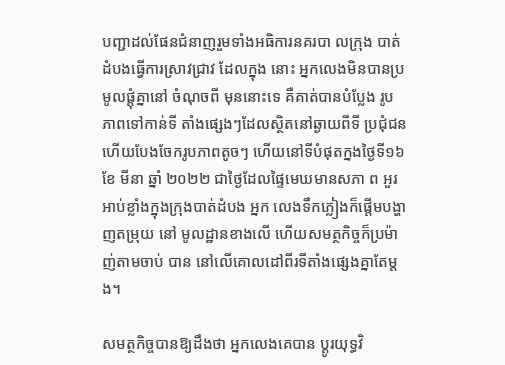បញ្ជាដល់ផែនជំនាញរួមទាំងអធិការនគរបា លក្រុង បាត់ដំបងធ្វេីការស្រាវជ្រាវ ដែលក្នុង នោះ អ្នកលេងមិនបានប្រមូលផ្តុំគ្នានៅ ចំណុចពី មុននោះទេ គឺគាត់បានបំប្លែង រូបភាពទៅកាន់ទី តាំងផ្សេងៗដែលស្ថិតនៅឆ្ងាយពីទី ប្រជុំជន ហេីយបែងចែករូបភាពតូចៗ ហើយនៅទីបំផុតក្នងថ្ងៃទី១៦ ខែ មីនា ឆ្នាំ ២០២២ ជាថ្ងៃដែលផ្ទៃមេឃមានសភា ព អួរអាប់ខ្លាំងក្នុងក្រុងបាត់ដំបង អ្នក លេងទឹកភ្លៀងក៏ផ្តេីមបង្ហាញតម្រុយ នៅ មូលដ្ឋានខាងលេី ហេីយសមត្ថកិច្ចក៏ប្រម៉ាញ់តាមចាប់ បាន នៅលេីគោលដៅពីរទីតាំងផ្សេងគ្នាតែម្តង។

សមត្ថកិច្ចបានឱ្យដឹងថា អ្នកលេងគេបាន ប្តូរយុទ្ធវិ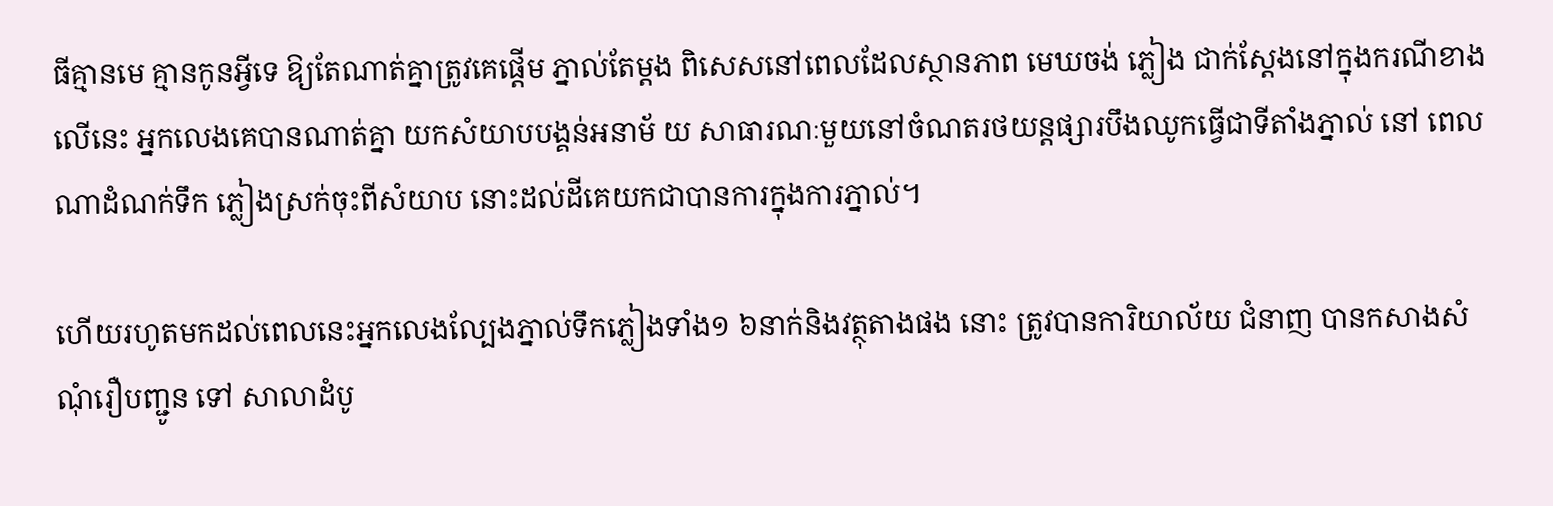ធីគ្មានមេ គ្មានកូនអ្វីទេ ឱ្យតែណាត់គ្នាត្រូវគេផ្តេីម ភ្នាល់តែម្តង ពិសេសនៅពេលដែលស្ថានភាព មេឃចង់ ភ្លៀង ជាក់ស្តែងនៅក្នុងករណីខាងលេីនេះ អ្នកលេងគេបានណាត់គ្នា យកសំយាបបង្គន់អនាម័ យ សាធារណៈមួយនៅចំណតរថយន្តផ្សារបឹងឈូកធ្វេីជាទីតាំងភ្នាល់ នៅ ពេលណាដំណក់ទឹក ភ្លៀងស្រក់ចុះពីសំយាប នោះដល់ដីគេយកជាបានការក្នុងការភ្នាល់។

ហើយរហូតមកដល់ពេលនេះអ្នកលេងល្បែងភ្នាល់ទឹកភ្លៀងទាំង១ ៦នាក់និងវត្ថុតាងផង នោះ ត្រូវបានការិយាល័យ ជំនាញ បានកសាងសំណុំរឿបញ្ជូន ទៅ សាលាដំបូ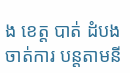ង ខេត្ត បាត់ ដំបង ចាត់ការ បន្តតាមនី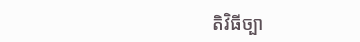តិវិធីច្បា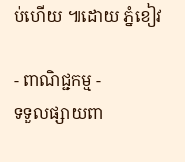ប់ហេីយ ៕ដោយ ភ្នំខៀវ

- ពាណិជ្ជកម្ម -
ទទួលផ្សាយពា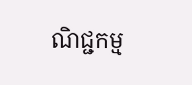ណិជ្ជកម្ម